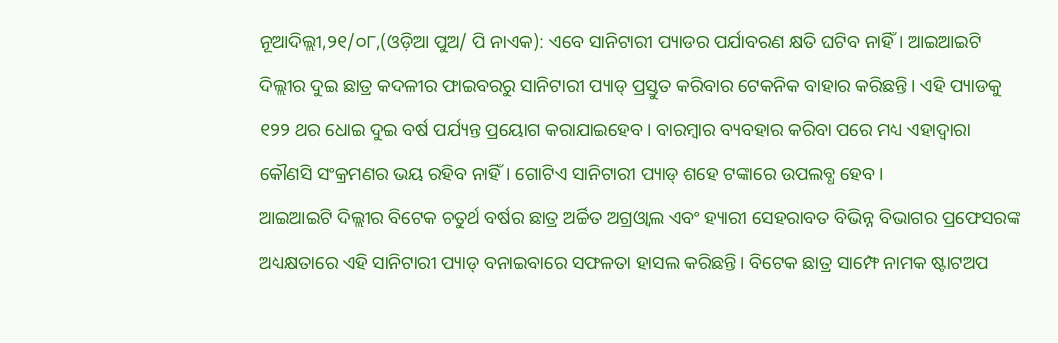ନୂଆଦିଲ୍ଲୀ,୨୧/୦୮,(ଓଡ଼ିଆ ପୁଅ/ ପି ନାଏକ): ଏବେ ସାନିଟାରୀ ପ୍ୟାଡର ପର୍ଯାବରଣ କ୍ଷତି ଘଟିବ ନାହିଁ। ଆଇଆଇଟି ଦିଲ୍ଲୀର ଦୁଇ ଛାତ୍ର କଦଳୀର ଫାଇବରରୁ ସାନିଟାରୀ ପ୍ୟାଡ୍ ପ୍ରସ୍ତୁତ କରିବାର ଟେକନିକ ବାହାର କରିଛନ୍ତି। ଏହି ପ୍ୟାଡକୁ ୧୨୨ ଥର ଧୋଇ ଦୁଇ ବର୍ଷ ପର୍ଯ୍ୟନ୍ତ ପ୍ରୟୋଗ କରାଯାଇହେବ। ବାରମ୍ବାର ବ୍ୟବହାର କରିବା ପରେ ମଧ୍ୟ ଏହାଦ୍ୱାରା କୌଣସି ସଂକ୍ରମଣର ଭୟ ରହିବ ନାହିଁ। ଗୋଟିଏ ସାନିଟାରୀ ପ୍ୟାଡ୍ ଶହେ ଟଙ୍କାରେ ଉପଲବ୍ଧ ହେବ।
ଆଇଆଇଟି ଦିଲ୍ଲୀର ବିଟେକ ଚତୁର୍ଥ ବର୍ଷର ଛାତ୍ର ଅର୍ଚ୍ଚିତ ଅଗ୍ରଓ୍ଵାଲ ଏବଂ ହ୍ୟାରୀ ସେହରାବତ ବିଭିନ୍ନ ବିଭାଗର ପ୍ରଫେସରଙ୍କ ଅଧ୍ୟକ୍ଷତାରେ ଏହି ସାନିଟାରୀ ପ୍ୟାଡ୍ ବନାଇବାରେ ସଫଳତା ହାସଲ କରିଛନ୍ତି। ବିଟେକ ଛାତ୍ର ସାମ୍ଫେ ନାମକ ଷ୍ଟାଟଅପ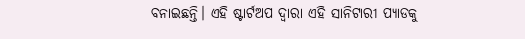ବନାଇଛନ୍ତି। ଏହି ଷ୍ଟାର୍ଟଅପ ଦ୍ୱାରା ଏହି ସାନିଟାରୀ ପ୍ୟାଡକୁ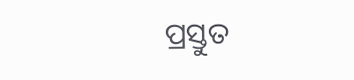ପ୍ରସ୍ତୁତ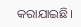କରାଯାଇଛି।